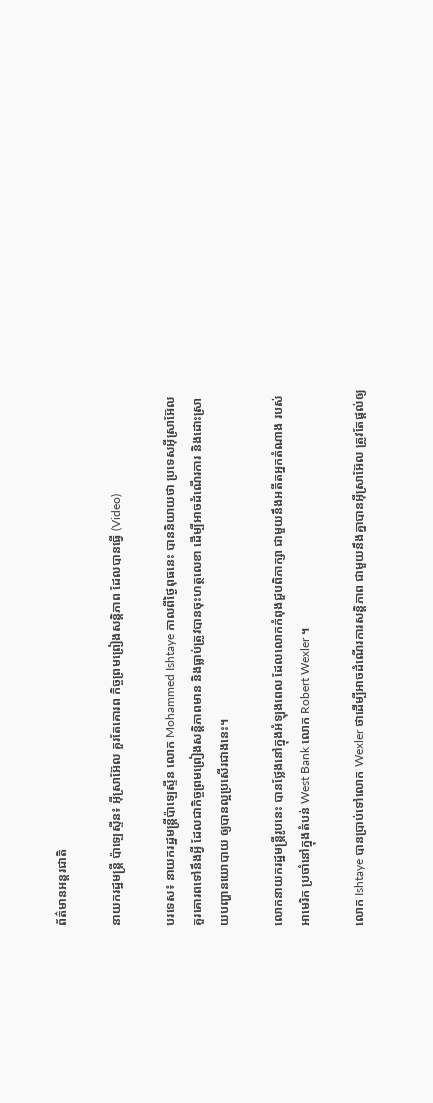ព័ត៌មានអន្តរជាតិ

នាយករដ្ឋមន្ត្រី ប៉ាឡេស្ទីន៖ អ៊ីស្រាអ៊ែល គួរតែគោរព កិច្ចព្រមព្រៀងសន្តិភាព ដែលបានធ្វើ (Video)

បរទេស៖ នាយករដ្ឋមន្ត្រីប៉ាឡេស្ទីន លោក Mohammed Ishtaye កាលពីថ្ងៃពុធនេះ បាននិយាយថា ប្រទេសអ៊ីស្រាអ៊ែល គួរគោរពទៅនឹងអ្វី ដែលជាកិច្ចព្រមព្រៀងសន្តិភាពមាន និងធ្លាប់ត្រូវបានចុះហត្ថលេខា ដើម្បីអាចដំណើរការ និងដោះស្រាយបញ្ហានយោបាយ ឲ្យបានល្អប្រសើរជាងនេះ។

លោកនាយករដ្ឋមន្ត្រីរូបនេះ បានថ្លែងនៅក្នុងអំឡុងពេល ដែលលោកកំពុងជួបពិភាក្សា ជាមួយនឹងអតីតអ្នកតំណាង របស់អាមេរិក ប្រចាំនៅក្នុងតំបន់ West Bank លោក Robert Wexler ។

លោក Ishtaye បានប្រាប់ទៅលោក Wexler ថាដើម្បីអាចដំណើរការសន្តិភាព ជាមួយនឹងគ្នាបានអ៊ីស្រាអ៊ែល ត្រូវតែផ្តល់ឲ្យ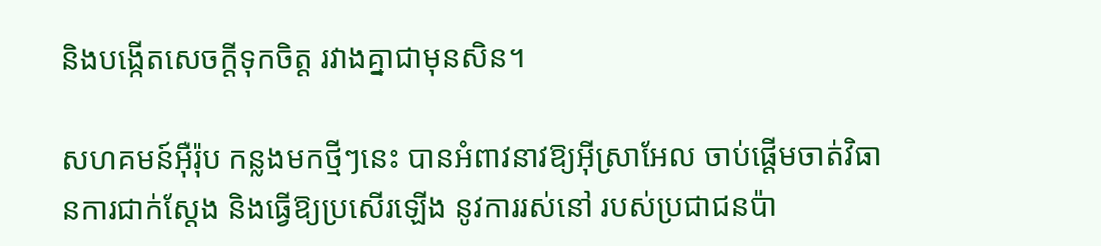និងបង្កើតសេចក្តីទុកចិត្ត រវាងគ្នាជាមុនសិន។

សហគមន៍អ៊ឺរ៉ុប កន្លងមកថ្មីៗនេះ បានអំពាវនាវឱ្យអ៊ីស្រាអែល ចាប់ផ្តើមចាត់វិធានការជាក់ស្តែង និងធ្វើឱ្យប្រសើរឡើង នូវការរស់នៅ របស់ប្រជាជនប៉ា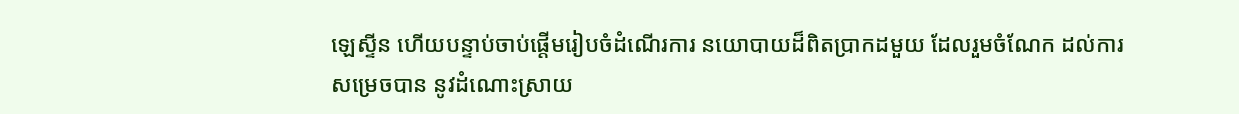ឡេស្ទីន ហើយបន្ទាប់ចាប់ផ្តើមរៀបចំដំណើរការ នយោបាយដ៏ពិតប្រាកដមួយ ដែលរួមចំណែក ដល់ការសម្រេចបាន នូវដំណោះស្រាយ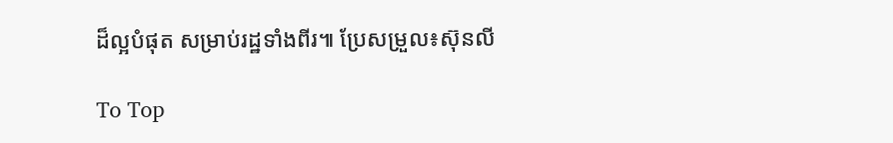ដ៏ល្អបំផុត សម្រាប់រដ្ឋទាំងពីរ៕ ប្រែសម្រួល៖ស៊ុនលី

To Top